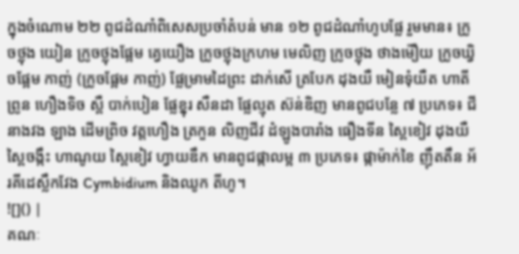ក្នុងចំណោម ២២ ពូជដំណាំពិសេសប្រចាំតំបន់ មាន ១២ ពូជដំណាំហូបផ្លែ រួមមាន៖ ក្រូចថ្លុង យៀន ក្រូចថ្លុងផ្អែម គ្វេយឿង ក្រូចថ្លុងក្រហម មេលិញ ក្រូចថ្លុង ថាងម៉ឿយ ក្រូចឃ្វិចផ្អែម កាញ់ (ក្រូចផ្អែម កាញ់) ផ្លែម្រាមដៃព្រះ ដាក់សើ ត្របែក ដុងយឺ មៀនទុំយឺត ហាតី ព្រូន ហឿងទិច ស្ពឺ បាក់បៀន ផ្លែខ្នុរ សឺនដា ផ្លែល្មុត ស៊ន់ឌិញ មានពូជបន្លែ ៧ ប្រភេទ៖ ជីនាងវង ឡាង ដើមព្រិច វត្តហឿង ត្រកួន លិញជីវ ដំឡូងបារាំង ធឿងទីន ស្ពៃខៀវ ដុងយឺ ស្ពៃចង្កឹះ ហាណូយ ស្ពៃខៀវ ហ្វាយឌឹក មានពូជផ្កាលម្អ ៣ ប្រភេទ៖ ផ្កាម៉ាក់ខៃ ញ៉ឹតតឹន អ័រគីដេស្លឹកវែង Cymbidium និងឈូក តីហូ។
![]() |
គណៈ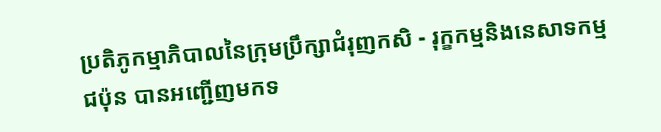ប្រតិភូកម្មាភិបាលនៃក្រុមប្រឹក្សាជំរុញកសិ - រុក្ខកម្មនិងនេសាទកម្ម ជប៉ុន បានអញ្ជើញមកទ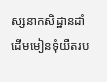ស្សនាកសិដ្ឋានដាំដើមមៀនទុំយឺតរប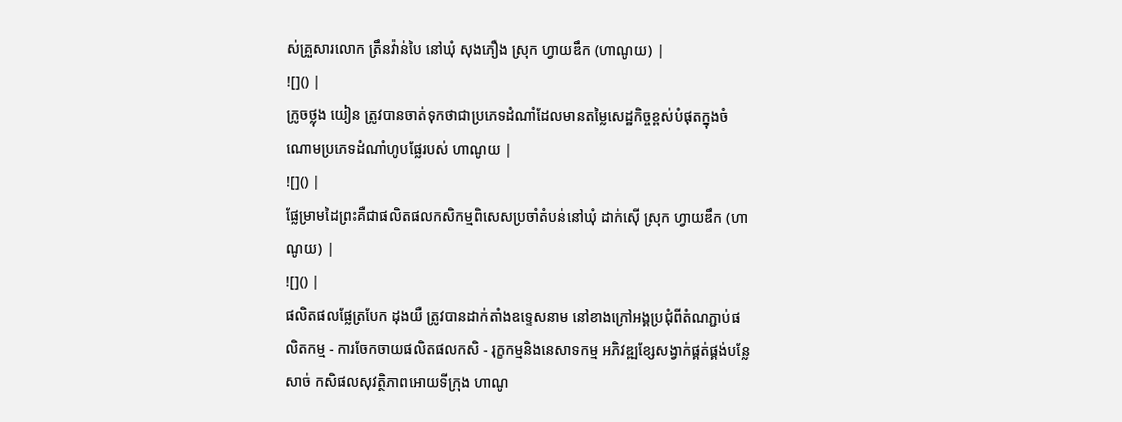ស់គ្រួសារលោក ត្រឹនវ៉ាន់បៃ នៅឃុំ សុងភឿង ស្រុក ហ្វាយឌឹក (ហាណូយ) |
![]() |
ក្រូចថ្លុង យៀន ត្រូវបានចាត់ទុកថាជាប្រភេទដំណាំដែលមានតម្លៃសេដ្ឋកិច្ចខ្ពស់បំផុតក្នុងចំណោមប្រភេទដំណាំហូបផ្លែរបស់ ហាណូយ |
![]() |
ផ្លែម្រាមដៃព្រះគឺជាផលិតផលកសិកម្មពិសេសប្រចាំតំបន់នៅឃុំ ដាក់ស៊ើ ស្រុក ហ្វាយឌឹក (ហាណូយ) |
![]() |
ផលិតផលផ្លែត្របែក ដុងយឺ ត្រូវបានដាក់តាំងឧទ្ទេសនាម នៅខាងក្រៅអង្គប្រជុំពីតំណភ្ជាប់ផលិតកម្ម - ការចែកចាយផលិតផលកសិ - រុក្ខកម្មនិងនេសាទកម្ម អភិវឌ្ឍខ្សែសង្វាក់ផ្គត់ផ្គង់បន្លែ សាច់ កសិផលសុវត្ថិភាពអោយទីក្រុង ហាណូ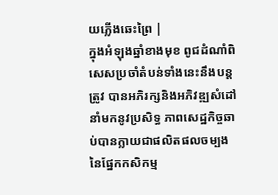យភ្លើងឆេះព្រៃ |
ក្នុងអំឡុងឆ្នាំខាងមុខ ពូជដំណាំពិសេសប្រចាំតំបន់ទាំងនេះនឹងបន្តត្រូវ បានអភិរក្សនិងអភិវឌ្ឍសំដៅនាំមកនូវប្រសិទ្ធ ភាពសេដ្ឋកិច្ចឆាប់បានក្លាយជាផលិតផលចម្បងនៃផ្នែកកសិកម្ម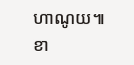ហាណូយ៕
ខា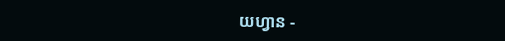យហ្វាន -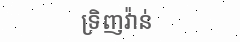ទ្រិញវ៉ាន់